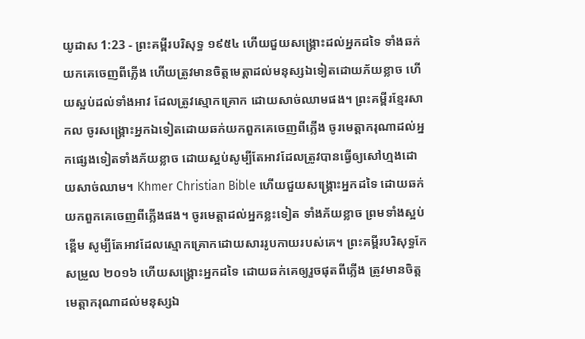យូដាស 1:23 - ព្រះគម្ពីរបរិសុទ្ធ ១៩៥៤ ហើយជួយសង្គ្រោះដល់អ្នកដទៃ ទាំងឆក់យកគេចេញពីភ្លើង ហើយត្រូវមានចិត្តមេត្តាដល់មនុស្សឯទៀតដោយភ័យខ្លាច ហើយស្អប់ដល់ទាំងអាវ ដែលត្រូវស្មោកគ្រោក ដោយសាច់ឈាមផង។ ព្រះគម្ពីរខ្មែរសាកល ចូរសង្គ្រោះអ្នកឯទៀតដោយឆក់យកពួកគេចេញពីភ្លើង ចូរមេត្តាករុណាដល់អ្នកផ្សេងទៀតទាំងភ័យខ្លាច ដោយស្អប់សូម្បីតែអាវដែលត្រូវបានធ្វើឲ្យសៅហ្មងដោយសាច់ឈាម។ Khmer Christian Bible ហើយជួយសង្គ្រោះអ្នកដទៃ ដោយឆក់យកពួកគេចេញពីភ្លើងផង។ ចូរមេត្តាដល់អ្នកខ្លះទៀត ទាំងភ័យខ្លាច ព្រមទាំងស្អប់ខ្ពើម សូម្បីតែអាវដែលស្មោកគ្រោកដោយសាររូបកាយរបស់គេ។ ព្រះគម្ពីរបរិសុទ្ធកែសម្រួល ២០១៦ ហើយសង្គ្រោះអ្នកដទៃ ដោយឆក់គេឲ្យរួចផុតពីភ្លើង ត្រូវមានចិត្តមេត្តាករុណាដល់មនុស្សឯ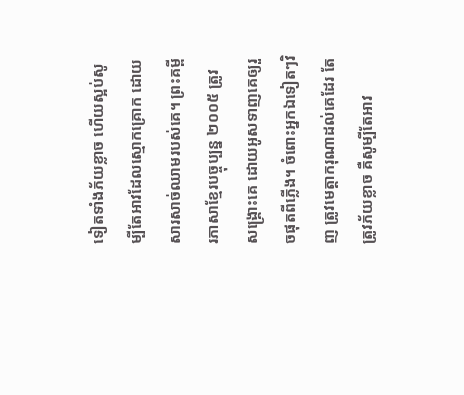ទៀតទាំងភ័យខ្លាច ហើយស្អប់សូម្បីតែអាវដែលស្មោកគ្រោក ដោយសារសាច់ឈាមរបស់គេ។ ព្រះគម្ពីរភាសាខ្មែរបច្ចុប្បន្ន ២០០៥ ត្រូវសង្គ្រោះគេ ដោយអូសទាញគេឲ្យរួចផុតពីភ្លើង។ ចំពោះអ្នកឯទៀតៗវិញ ត្រូវមេត្តាករុណាដល់គេដែរ តែត្រូវភ័យខ្លាច គឺសូម្បីតែអាវ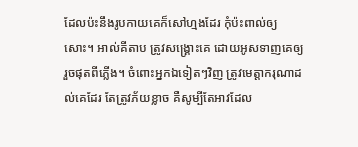ដែលប៉ះនឹងរូបកាយគេក៏សៅហ្មងដែរ កុំប៉ះពាល់ឲ្យសោះ។ អាល់គីតាប ត្រូវសង្គ្រោះគេ ដោយអូសទាញគេឲ្យរួចផុតពីភ្លើង។ ចំពោះអ្នកឯទៀតៗវិញ ត្រូវមេត្ដាករុណាដល់គេដែរ តែត្រូវភ័យខ្លាច គឺសូម្បីតែអាវដែល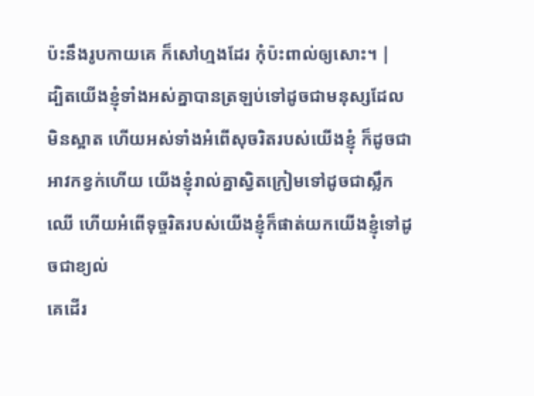ប៉ះនឹងរូបកាយគេ ក៏សៅហ្មងដែរ កុំប៉ះពាល់ឲ្យសោះ។ |
ដ្បិតយើងខ្ញុំទាំងអស់គ្នាបានត្រឡប់ទៅដូចជាមនុស្សដែលមិនស្អាត ហើយអស់ទាំងអំពើសុចរិតរបស់យើងខ្ញុំ ក៏ដូចជាអាវកខ្វក់ហើយ យើងខ្ញុំរាល់គ្នាស្វិតក្រៀមទៅដូចជាស្លឹកឈើ ហើយអំពើទុច្ចរិតរបស់យើងខ្ញុំក៏ផាត់យកយើងខ្ញុំទៅដូចជាខ្យល់
គេដើរ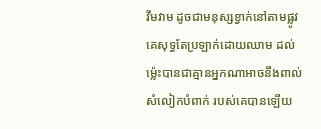វីមវាម ដូចជាមនុស្សខ្វាក់នៅតាមផ្លូវ គេសុទ្ធតែប្រឡាក់ដោយឈាម ដល់ម៉្លេះបានជាគ្មានអ្នកណាអាចនឹងពាល់សំលៀកបំពាក់ របស់គេបានឡើយ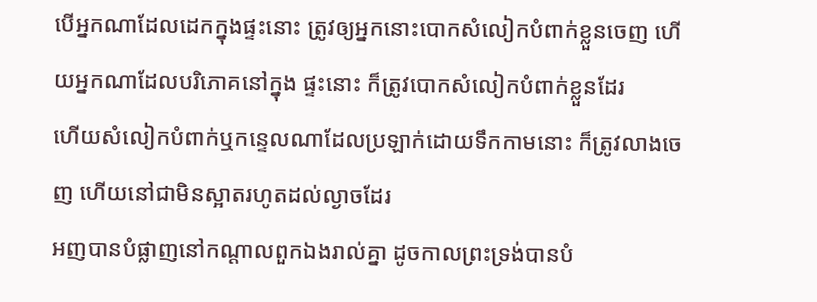បើអ្នកណាដែលដេកក្នុងផ្ទះនោះ ត្រូវឲ្យអ្នកនោះបោកសំលៀកបំពាក់ខ្លួនចេញ ហើយអ្នកណាដែលបរិភោគនៅក្នុង ផ្ទះនោះ ក៏ត្រូវបោកសំលៀកបំពាក់ខ្លួនដែរ
ហើយសំលៀកបំពាក់ឬកន្ទេលណាដែលប្រឡាក់ដោយទឹកកាមនោះ ក៏ត្រូវលាងចេញ ហើយនៅជាមិនស្អាតរហូតដល់ល្ងាចដែរ
អញបានបំផ្លាញនៅកណ្តាលពួកឯងរាល់គ្នា ដូចកាលព្រះទ្រង់បានបំ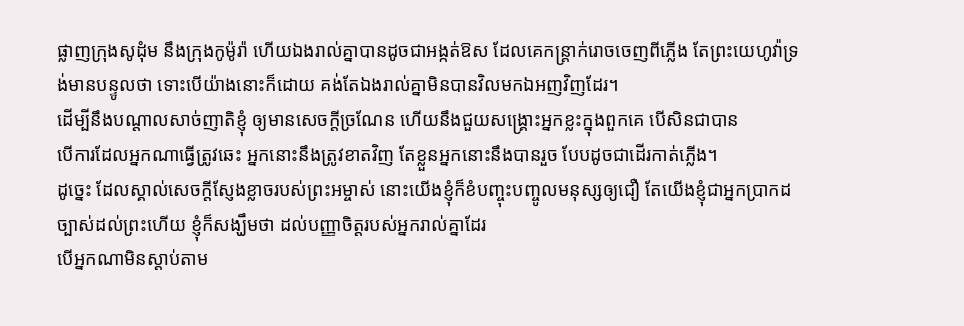ផ្លាញក្រុងសូដុំម នឹងក្រុងកូម៉ូរ៉ា ហើយឯងរាល់គ្នាបានដូចជាអង្កត់ឱស ដែលគេកន្ត្រាក់រោចចេញពីភ្លើង តែព្រះយេហូវ៉ាទ្រង់មានបន្ទូលថា ទោះបើយ៉ាងនោះក៏ដោយ គង់តែឯងរាល់គ្នាមិនបានវិលមកឯអញវិញដែរ។
ដើម្បីនឹងបណ្តាលសាច់ញាតិខ្ញុំ ឲ្យមានសេចក្ដីច្រណែន ហើយនឹងជួយសង្គ្រោះអ្នកខ្លះក្នុងពួកគេ បើសិនជាបាន
បើការដែលអ្នកណាធ្វើត្រូវឆេះ អ្នកនោះនឹងត្រូវខាតវិញ តែខ្លួនអ្នកនោះនឹងបានរួច បែបដូចជាដើរកាត់ភ្លើង។
ដូច្នេះ ដែលស្គាល់សេចក្ដីស្ញែងខ្លាចរបស់ព្រះអម្ចាស់ នោះយើងខ្ញុំក៏ខំបញ្ចុះបញ្ចូលមនុស្សឲ្យជឿ តែយើងខ្ញុំជាអ្នកប្រាកដច្បាស់ដល់ព្រះហើយ ខ្ញុំក៏សង្ឃឹមថា ដល់បញ្ញាចិត្តរបស់អ្នករាល់គ្នាដែរ
បើអ្នកណាមិនស្តាប់តាម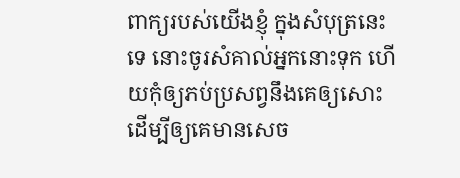ពាក្យរបស់យើងខ្ញុំ ក្នុងសំបុត្រនេះទេ នោះចូរសំគាល់អ្នកនោះទុក ហើយកុំឲ្យភប់ប្រសព្វនឹងគេឲ្យសោះ ដើម្បីឲ្យគេមានសេច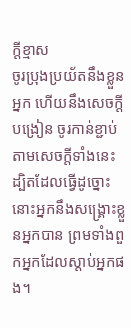ក្ដីខ្មាស
ចូរប្រុងប្រយ័តនឹងខ្លួនអ្នក ហើយនឹងសេចក្ដីបង្រៀន ចូរកាន់ខ្ជាប់តាមសេចក្ដីទាំងនេះ ដ្បិតដែលធ្វើដូច្នោះ នោះអ្នកនឹងសង្គ្រោះខ្លួនអ្នកបាន ព្រមទាំងពួកអ្នកដែលស្តាប់អ្នកផង។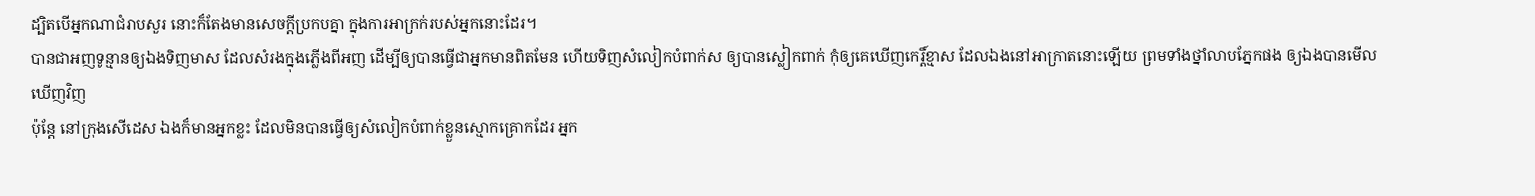ដ្បិតបើអ្នកណាជំរាបសួរ នោះក៏តែងមានសេចក្ដីប្រកបគ្នា ក្នុងការអាក្រក់របស់អ្នកនោះដែរ។
បានជាអញទូន្មានឲ្យឯងទិញមាស ដែលសំរងក្នុងភ្លើងពីអញ ដើម្បីឲ្យបានធ្វើជាអ្នកមានពិតមែន ហើយទិញសំលៀកបំពាក់ស ឲ្យបានស្លៀកពាក់ កុំឲ្យគេឃើញកេរ្តិ៍ខ្មាស ដែលឯងនៅអាក្រាតនោះឡើយ ព្រមទាំងថ្នាំលាបភ្នែកផង ឲ្យឯងបានមើលឃើញវិញ
ប៉ុន្តែ នៅក្រុងសើដេស ឯងក៏មានអ្នកខ្លះ ដែលមិនបានធ្វើឲ្យសំលៀកបំពាក់ខ្លួនស្មោកគ្រោកដែរ អ្នក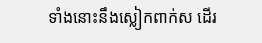ទាំងនោះនឹងស្លៀកពាក់ស ដើរ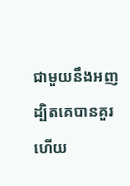ជាមួយនឹងអញ ដ្បិតគេបានគួរហើយ